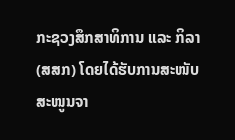ກະຊວງສຶກສາທິການ ແລະ ກິລາ (ສສກ) ໂດຍໄດ້ຮັບການສະໜັບສະໜູນຈາ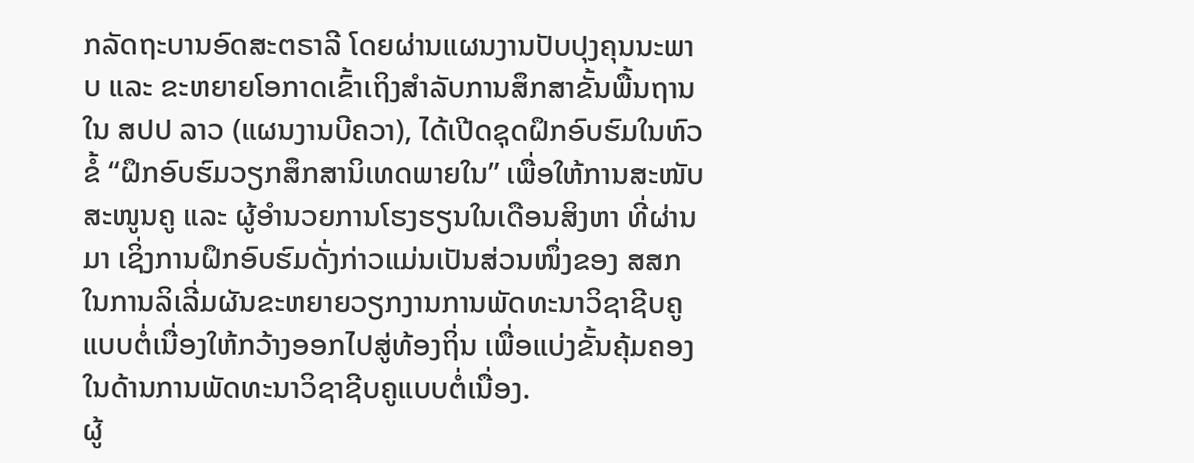ກລັດຖະບານອົດສະຕຣາລີ ໂດຍຜ່ານແຜນງານປັບປຸງຄຸນນະພາບ ແລະ ຂະຫຍາຍໂອກາດເຂົ້າເຖິງສຳລັບການສຶກສາຂັ້ນພື້ນຖານ ໃນ ສປປ ລາວ (ແຜນງານບີຄວາ), ໄດ້ເປີດຊຸດຝຶກອົບຮົມໃນຫົວຂໍ້ “ຝຶກອົບຮົມວຽກສຶກສານິເທດພາຍໃນ” ເພື່ອໃຫ້ການສະໜັບສະໜູນຄູ ແລະ ຜູ້ອໍານວຍການໂຮງຮຽນໃນເດືອນສິງຫາ ທີ່ຜ່ານມາ ເຊິ່ງການຝຶກອົບຮົມດັ່ງກ່າວແມ່ນເປັນສ່ວນໜຶ່ງຂອງ ສສກ ໃນການລິເລີ່ມຜັນຂະຫຍາຍວຽກງານການພັດທະນາວິຊາຊີບຄູແບບຕໍ່ເນື່ອງໃຫ້ກວ້າງອອກໄປສູ່ທ້ອງຖິ່ນ ເພື່ອແບ່ງຂັ້ນຄຸ້ມຄອງໃນດ້ານການພັດທະນາວິຊາຊີບຄູແບບຕໍ່ເນື່ອງ.
ຜູ້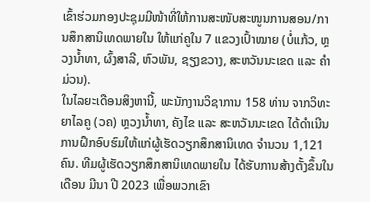ເຂົ້າຮ່ວມກອງປະຊຸມມີໜ້າທີ່ໃຫ້ການສະໜັບສະໜູນການສອນ/ການສຶກສານິເທດພາຍໃນ ໃຫ້ແກ່ຄູໃນ 7 ແຂວງເປົ້າໝາຍ (ບໍ່ແກ້ວ, ຫຼວງນ້ຳທາ, ຜົ້ງສາລີ, ຫົວພັນ, ຊຽງຂວາງ, ສະຫວັນນະເຂດ ແລະ ຄຳມ່ວນ).
ໃນໄລຍະເດືອນສິງຫານີ້, ພະນັກງານວິຊາການ 158 ທ່ານ ຈາກວິທະຍາໄລຄູ (ວຄ) ຫຼວງນ້ຳທາ, ຄັງໄຂ ແລະ ສະຫວັນນະເຂດ ໄດ້ດຳເນີນການຝຶກອົບຮົມໃຫ້ແກ່ຜູ້ເຮັດວຽກສຶກສານິເທດ ຈຳນວນ 1,121 ຄົນ. ທີມຜູ້ເຮັດວຽກສຶກສານິເທດພາຍໃນ ໄດ້ຮັບການສ້າງຕັ້ງຂຶ້ນໃນເດືອນ ມີນາ ປີ 2023 ເພື່ອພວກເຂົາ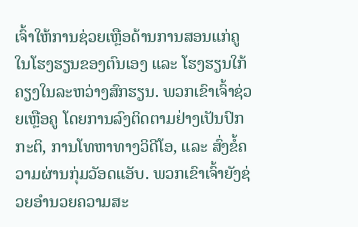ເຈົ້າໃຫ້ການຊ່ວຍເຫຼືອດ້ານການສອນແກ່ຄູໃນໂຮງຮຽນຂອງຕົນເອງ ແລະ ໂຮງຮຽນໃກ້ຄຽງໃນລະຫວ່າງສົກຮຽນ. ພວກເຂົາເຈົ້າຊ່ວຍເຫຼືອຄູ ໂດຍການລົງຕິດຕາມຢ່າງເປັນປົກກະຕິ, ການໂທຫາທາງວິດີໂອ, ແລະ ສົ່ງຂໍ້ຄວາມຜ່ານກຸ່ມວັອດແອັບ. ພວກເຂົາເຈົ້າຍັງຊ່ວຍອໍານວຍຄວາມສະ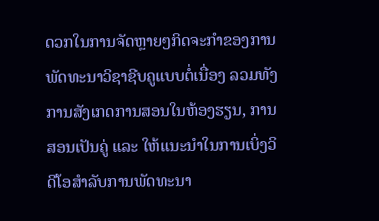ດວກໃນການຈັດຫຼາຍໆກິດຈະກໍາຂອງການພັດທະນາວິຊາຊີບຄູແບບຕໍ່ເນື່ອງ ລວມທັງການສັງເກດການສອນໃນຫ້ອງຮຽນ, ການສອນເປັນຄູ່ ແລະ ໃຫ້ແນະນຳໃນການເບິ່ງວິດີໂອສຳລັບການພັດທະນາ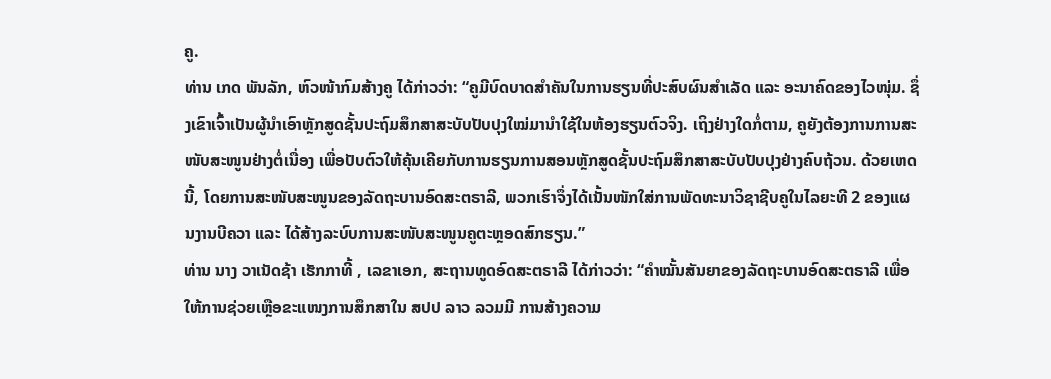ຄູ.
ທ່ານ ເກດ ພັນລັກ, ຫົວໜ້າກົມສ້າງຄູ ໄດ້ກ່າວວ່າ: “ຄູມີບົດບາດສຳຄັນໃນການຮຽນທີ່ປະສົບຜົນສຳເລັດ ແລະ ອະນາຄົດຂອງໄວໜຸ່ມ. ຊຶ່ງເຂົາເຈົ້າເປັນຜູ້ນໍາເອົາຫຼັກສູດຊັ້ນປະຖົມສຶກສາສະບັບປັບປຸງໃໝ່ມານຳໃຊ້ໃນຫ້ອງຮຽນຕົວຈິງ. ເຖິງຢ່າງໃດກໍ່ຕາມ, ຄູຍັງຕ້ອງການການສະ ໜັບສະໜູນຢ່າງຕໍ່ເນື່ອງ ເພື່ອປັບຕົວໃຫ້ຄຸ້ນເຄີຍກັບການຮຽນການສອນຫຼັກສູດຊັ້ນປະຖົມສຶກສາສະບັບປັບປຸງຢ່າງຄົບຖ້ວນ. ດ້ວຍເຫດນີ້, ໂດຍການສະໜັບສະໜູນຂອງລັດຖະບານອົດສະຕຣາລີ, ພວກເຮົາຈຶ່ງໄດ້ເນັ້ນໜັກໃສ່ການພັດທະນາວິຊາຊີບຄູໃນໄລຍະທີ 2 ຂອງແຜນງານບີຄວາ ແລະ ໄດ້ສ້າງລະບົບການສະໜັບສະໜູນຄູຕະຫຼອດສົກຮຽນ.”
ທ່ານ ນາງ ວາເນັດຊ້າ ເຮັກກາທີ້ , ເລຂາເອກ, ສະຖານທູດອົດສະຕຣາລີ ໄດ້ກ່າວວ່າ: “ຄຳໝັ້ນສັນຍາຂອງລັດຖະບານອົດສະຕຣາລີ ເພື່ອໃຫ້ການຊ່ວຍເຫຼືອຂະແໜງການສຶກສາໃນ ສປປ ລາວ ລວມມີ ການສ້າງຄວາມ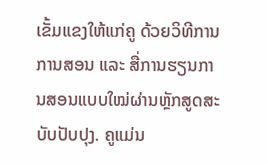ເຂັ້ມແຂງໃຫ້ແກ່ຄູ ດ້ວຍວິທີການການສອນ ແລະ ສື່ການຮຽນການສອນແບບໃໝ່ຜ່ານຫຼັກສູດສະບັບປັບປຸງ. ຄູແມ່ນ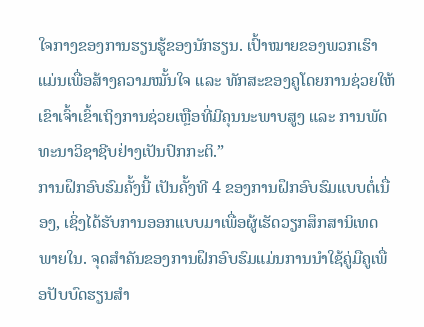ໃຈກາງຂອງການຮຽນຮູ້ຂອງນັກຮຽນ. ເປົ້າໝາຍຂອງພວກເຮົາແມ່ນເພື່ອສ້າງຄວາມໝັ້ນໃຈ ແລະ ທັກສະຂອງຄູໂດຍການຊ່ວຍໃຫ້ເຂົາເຈົ້າເຂົ້າເຖິງການຊ່ວຍເຫຼືອທີ່ມີຄຸນນະພາບສູງ ແລະ ການພັດທະນາວິຊາຊີບຢ່າງເປັນປົກກະຕິ.”
ການຝຶກອົບຮົມຄັ້ງນີ້ ເປັນຄັ້ງທີ 4 ຂອງການຝຶກອົບຮົມແບບຕໍ່ເນື່ອງ, ເຊິ່ງໄດ້ຮັບການອອກແບບມາເພື່ອຜູ້ເຮັດວຽກສຶກສານິເທດພາຍໃນ. ຈຸດສໍາຄັນຂອງການຝຶກອົບຮົມແມ່ນການນໍາໃຊ້ຄູ່ມືຄູເພື່ອປັບບົດຮຽນສໍາ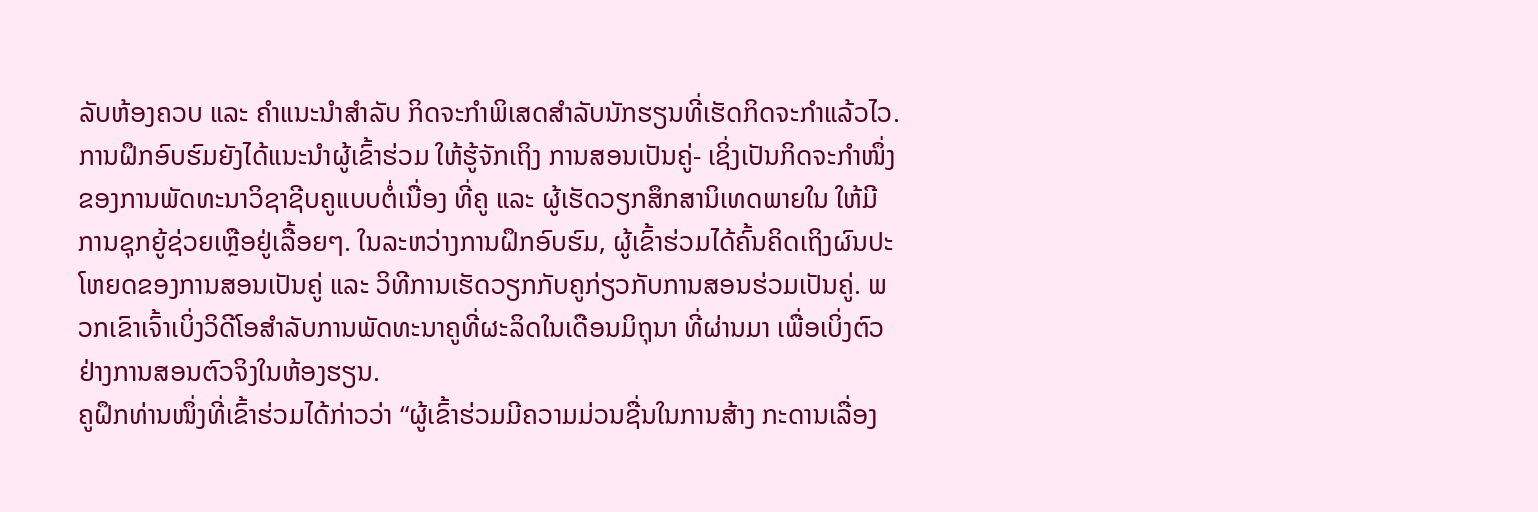ລັບຫ້ອງຄວບ ແລະ ຄໍາແນະນໍາສຳລັບ ກິດຈະກໍາພິເສດສໍາລັບນັກຮຽນທີ່ເຮັດກິດຈະກຳແລ້ວໄວ.
ການຝຶກອົບຮົມຍັງໄດ້ແນະນໍາຜູ້ເຂົ້າຮ່ວມ ໃຫ້ຮູ້ຈັກເຖິງ ການສອນເປັນຄູ່- ເຊິ່ງເປັນກິດຈະກຳໜຶ່ງຂອງການພັດທະນາວິຊາຊີບຄູແບບຕໍ່ເນື່ອງ ທີ່ຄູ ແລະ ຜູ້ເຮັດວຽກສຶກສານິເທດພາຍໃນ ໃຫ້ມີການຊຸກຍູ້ຊ່ວຍເຫຼືອຢູ່ເລື້ອຍໆ. ໃນລະຫວ່າງການຝຶກອົບຮົມ, ຜູ້ເຂົ້າຮ່ວມໄດ້ຄົ້ນຄິດເຖິງຜົນປະໂຫຍດຂອງການສອນເປັນຄູ່ ແລະ ວິທີການເຮັດວຽກກັບຄູກ່ຽວກັບການສອນຮ່ວມເປັນຄູ່. ພວກເຂົາເຈົ້າເບິ່ງວິດີໂອສຳລັບການພັດທະນາຄູທີ່ຜະລິດໃນເດືອນມິຖຸນາ ທີ່ຜ່ານມາ ເພື່ອເບິ່ງຕົວຢ່າງການສອນຕົວຈິງໃນຫ້ອງຮຽນ.
ຄູຝຶກທ່ານໜຶ່ງທີ່ເຂົ້າຮ່ວມໄດ້ກ່າວວ່າ “ຜູ້ເຂົ້າຮ່ວມມີຄວາມມ່ວນຊື່ນໃນການສ້າງ ກະດານເລື່ອງ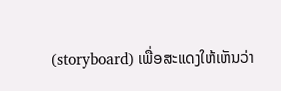(storyboard) ເພື່ອສະແດງໃຫ້ເຫັນວ່າ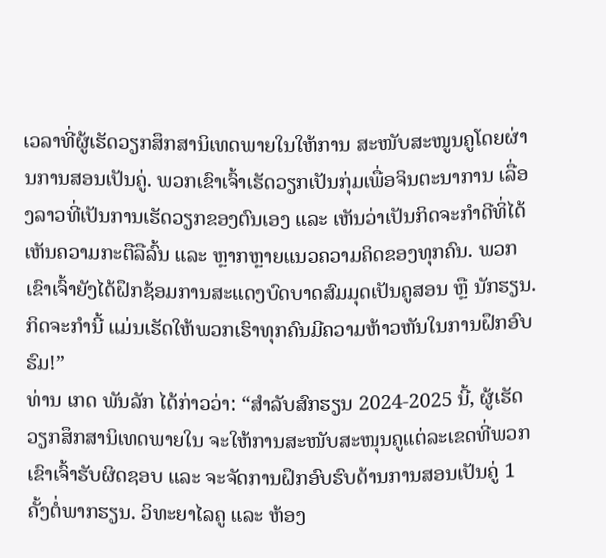ເວລາທີ່ຜູ້ເຮັດວຽກສຶກສານິເທດພາຍໃນໃຫ້ການ ສະໜັບສະໜູນຄູໂດຍຜ່ານການສອນເປັນຄູ່. ພວກເຂົາເຈົ້າເຮັດວຽກເປັນກຸ່ມເພື່ອຈິນຕະນາການ ເລື່ອງລາວທີ່ເປັນການເຮັດວຽກຂອງຕົນເອງ ແລະ ເຫັນວ່າເປັນກິດຈະກຳດີທິ່ໄດ້ເຫັນຄວາມກະຕືລືລົ້ນ ແລະ ຫຼາກຫຼາຍແນວຄວາມຄິດຂອງທຸກຄົນ. ພວກເຂົາເຈົ້າຍັງໄດ້ຝຶກຊ້ອມການສະແດງບົດບາດສົມມຸດເປັນຄູສອນ ຫຼື ນັກຮຽນ. ກິດຈະກຳນີ້ ແມ່ນເຮັດໃຫ້ພວກເຮົາທຸກຄົນມີຄວາມຫ້າວຫັນໃນການຝຶກອົບຮົມ!”
ທ່ານ ເກດ ພັນລັກ ໄດ້ກ່າວວ່າ: “ສຳລັບສົກຮຽນ 2024-2025 ນີ້, ຜູ້ເຮັດວຽກສຶກສານິເທດພາຍໃນ ຈະໃຫ້ການສະໜັບສະໜຸນຄູແຕ່ລະເຂດທີ່ພວກເຂົາເຈົ້າຮັບຜິດຊອບ ແລະ ຈະຈັດການຝຶກອົບຮົບດ້ານການສອນເປັນຄູ່ 1 ຄັ້ງຕໍ່ພາກຮຽນ. ວິທະຍາໄລຄູ ແລະ ຫ້ອງ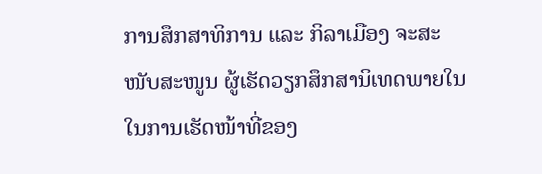ການສຶກສາທິການ ແລະ ກິລາເມືອງ ຈະສະໜັບສະໜູນ ຜູ້ເຮັດວຽກສຶກສານິເທດພາຍໃນ ໃນການເຮັດໜ້າທີ່ຂອງ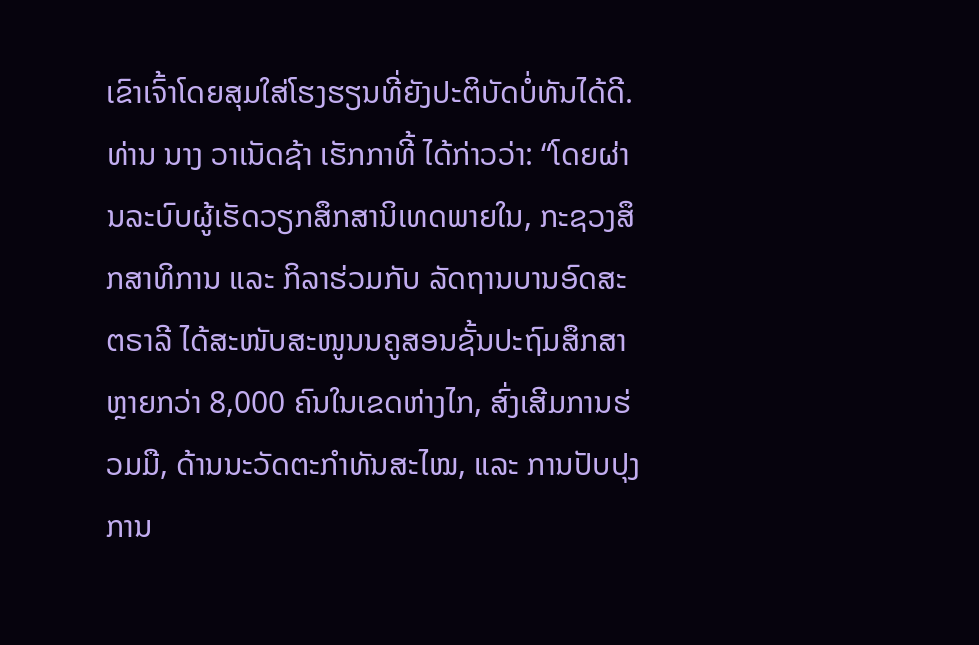ເຂົາເຈົ້າໂດຍສຸມໃສ່ໂຮງຮຽນທີ່ຍັງປະຕິບັດບໍ່ທັນໄດ້ດີ.
ທ່ານ ນາງ ວາເນັດຊ້າ ເຮັກກາທີ້ ໄດ້ກ່າວວ່າ: “ໂດຍຜ່ານລະບົບຜູ້ເຮັດວຽກສຶກສານິເທດພາຍໃນ, ກະຊວງສຶກສາທິການ ແລະ ກິລາຮ່ວມກັບ ລັດຖານບານອົດສະຕຣາລີ ໄດ້ສະໜັບສະໜູນນຄູສອນຊັ້ນປະຖົມສຶກສາຫຼາຍກວ່າ 8,000 ຄົນໃນເຂດຫ່າງໄກ, ສົ່ງເສີມການຮ່ວມມື, ດ້ານນະວັດຕະກໍາທັນສະໄໝ, ແລະ ການປັບປຸງການ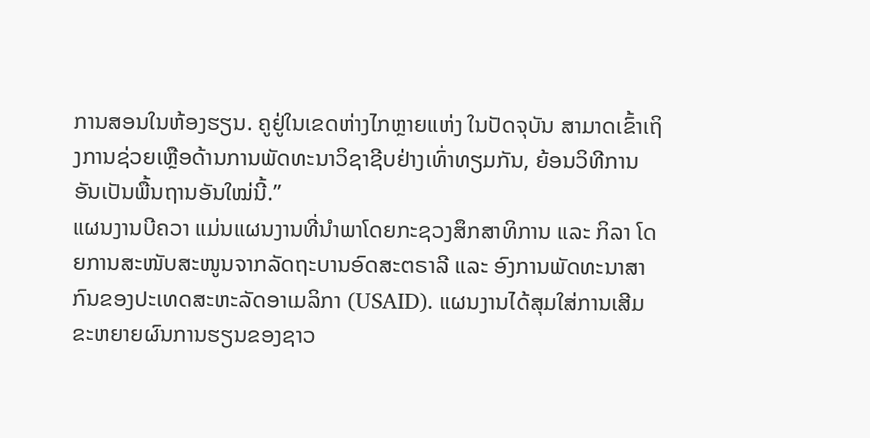ການສອນໃນຫ້ອງຮຽນ. ຄູຢູ່ໃນເຂດຫ່າງໄກຫຼາຍແຫ່ງ ໃນປັດຈຸບັນ ສາມາດເຂົ້າເຖິງການຊ່ວຍເຫຼືອດ້ານການພັດທະນາວິຊາຊີບຢ່າງເທົ່າທຽມກັນ, ຍ້ອນວິທີການອັນເປັນພື້ນຖານອັນໃໝ່ນີ້.”
ແຜນງານບີຄວາ ແມ່ນແຜນງານທີ່ນຳພາໂດຍກະຊວງສຶກສາທິການ ແລະ ກິລາ ໂດຍການສະໜັບສະໜູນຈາກລັດຖະບານອົດສະຕຣາລີ ແລະ ອົງການພັດທະນາສາກົນຂອງປະເທດສະຫະລັດອາເມລິກາ (USAID). ແຜນງານໄດ້ສຸມໃສ່ການເສີມຂະຫຍາຍຜົນການຮຽນຂອງຊາວ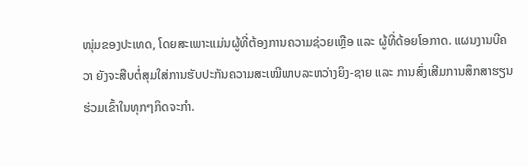ໜຸ່ມຂອງປະເທດ, ໂດຍສະເພາະແມ່ນຜູ້ທີ່ຕ້ອງການຄວາມຊ່ວຍເຫຼືອ ແລະ ຜູ້ທີ່ດ້ອຍໂອກາດ. ແຜນງານບີຄວາ ຍັງຈະສືບຕໍ່ສຸມໃສ່ການຮັບປະກັນຄວາມສະເໝີພາບລະຫວ່າງຍິງ-ຊາຍ ແລະ ການສົ່ງເສີມການສຶກສາຮຽນຮ່ວມເຂົ້າໃນທຸກໆກິດຈະກໍາ.